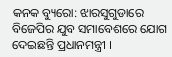କନକ ବ୍ୟୁରୋ: ଝାରସୁଗୁଡାରେ ବିଜେପିର ଯୁବ ସମାବେଶରେ ଯୋଗ ଦେଇଛନ୍ତି ପ୍ରଧାନମନ୍ତ୍ରୀ ।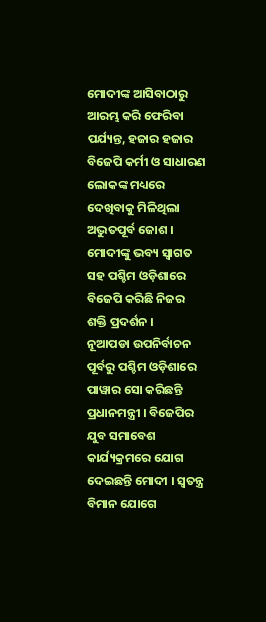ମୋଦୀଙ୍କ ଆସିବାଠାରୁ ଆରମ୍ଭ କରି ଫେରିବା ପର୍ଯ୍ୟନ୍ତ, ହଜାର ହଜାର ବିଜେପି କର୍ମୀ ଓ ସାଧାରଣ ଲୋକଙ୍କ ମଧ୍ୟରେ ଦେଖିବାକୁ ମିଳିଥିଲା ଅଦ୍ଭୁତପୂର୍ବ ଜୋଶ । ମୋଦୀଙ୍କୁ ଭବ୍ୟ ସ୍ବାଗତ ସହ ପଶ୍ଚିମ ଓଡ଼ିଶାରେ ବିଜେପି କରିଛି ନିଜର ଶକ୍ତି ପ୍ରଦର୍ଶନ ।
ନୂଆପଡା ଉପନିର୍ବାଚନ ପୂର୍ବରୁ ପଶ୍ଚିମ ଓଡ଼ିଶାରେ ପାୱାର ସୋ କରିଛନ୍ତି ପ୍ରଧାନମନ୍ତ୍ରୀ । ବିଜେପିର ଯୁବ ସମାବେଶ କାର୍ଯ୍ୟକ୍ରମରେ ଯୋଗ ଦେଇଛନ୍ତି ମୋଦୀ । ସ୍ବତନ୍ତ୍ର ବିମାନ ଯୋଗେ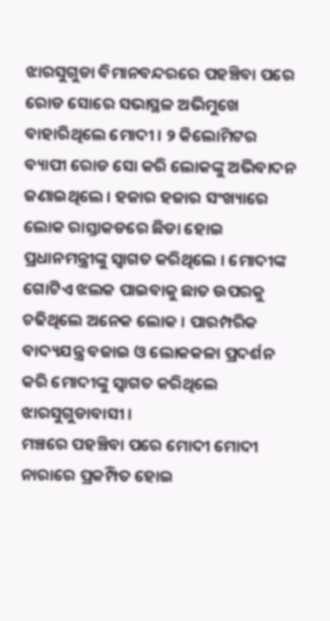ଝାରସୁଗୁଡା ବିମାନବନ୍ଦରରେ ପହଞ୍ଚିବା ପରେ ରୋଡ ସୋରେ ସଭାସ୍ଥଳ ଅଭିମୁଖେ ବାହାରିଥିଲେ ମୋଦୀ । ୨ କିଲୋମିଟର ବ୍ୟାପୀ ରୋଡ ସୋ କରି ଲୋକଙ୍କୁ ଅଭିବାଦନ ଜଣାଇଥିଲେ । ହଜାର ହଜାର ସଂଖ୍ୟାରେ ଲୋକ ରାସ୍ତାକଡରେ ଛିଡା ହୋଇ ପ୍ରଧାନମନ୍ତ୍ରୀଙ୍କୁ ସ୍ବାଗତ କରିଥିଲେ । ମୋଦୀଙ୍କ ଗୋଟିଏ ଝଲକ ପାଇବାକୁ ଛାତ ଉପରକୁ ଚଢିଥିଲେ ଅନେକ ଲୋକ । ପାରମ୍ପରିକ ବାଦ୍ୟଯନ୍ତ୍ର ବଜାଇ ଓ ଲୋକକଳା ପ୍ରଦର୍ଶନ କରି ମୋଦୀଙ୍କୁ ସ୍ବାଗତ କରିଥିଲେ ଝାରସୁଗୁଡାବାସୀ ।
ମଞ୍ଚରେ ପହଞ୍ଚିବା ପରେ ମୋଦୀ ମୋଦୀ ନାରାରେ ପ୍ରକମ୍ପିତ ହୋଇ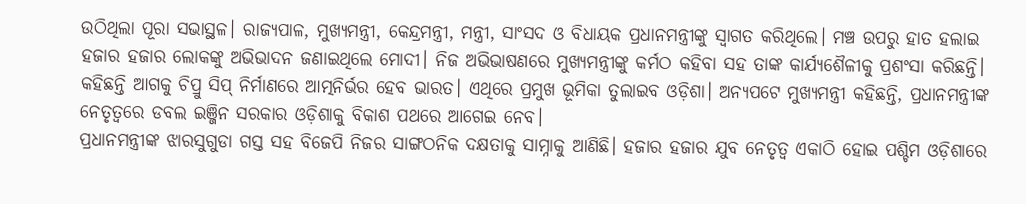ଉଠିଥିଲା ପୂରା ସଭାସ୍ଥଳ। ରାଜ୍ୟପାଳ, ମୁଖ୍ୟମନ୍ତ୍ରୀ, କେନ୍ଦ୍ରମନ୍ତ୍ରୀ, ମନ୍ତ୍ରୀ, ସାଂସଦ ଓ ବିଧାୟକ ପ୍ରଧାନମନ୍ତ୍ରୀଙ୍କୁ ସ୍ବାଗତ କରିଥିଲେ। ମଞ୍ଚ ଉପରୁ ହାତ ହଲାଇ ହଜାର ହଜାର ଲୋକଙ୍କୁ ଅଭିଭାଦନ ଜଣାଇଥିଲେ ମୋଦୀ। ନିଜ ଅଭିଭାଷଣରେ ମୁଖ୍ୟମନ୍ତ୍ରୀଙ୍କୁ କର୍ମଠ କହିବା ସହ ତାଙ୍କ କାର୍ଯ୍ୟଶୈଳୀକୁ ପ୍ରଶଂସା କରିଛନ୍ତି। କହିଛନ୍ତି ଆଗକୁ ଚିପ୍ରୁ ସିପ୍ ନିର୍ମାଣରେ ଆତ୍ମନିର୍ଭର ହେବ ଭାରତ। ଏଥିରେ ପ୍ରମୁଖ ଭୂମିକା ତୁଲାଇବ ଓଡ଼ିଶା। ଅନ୍ୟପଟେ ମୁଖ୍ୟମନ୍ତ୍ରୀ କହିଛନ୍ତି, ପ୍ରଧାନମନ୍ତ୍ରୀଙ୍କ ନେତୃତ୍ବରେ ଡବଲ ଇଞ୍ଜିନ ସରକାର ଓଡ଼ିଶାକୁ ବିକାଶ ପଥରେ ଆଗେଇ ନେବ।
ପ୍ରଧାନମନ୍ତ୍ରୀଙ୍କ ଝାରସୁଗୁଡା ଗସ୍ତ ସହ ବିଜେପି ନିଜର ସାଙ୍ଗଠନିକ ଦକ୍ଷତାକୁ ସାମ୍ନାକୁ ଆଣିଛି। ହଜାର ହଜାର ଯୁବ ନେତୃତ୍ବ ଏକାଠି ହୋଇ ପଶ୍ଚିମ ଓଡ଼ିଶାରେ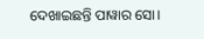ଦେଖାଇଛନ୍ତି ପାୱାର ସୋ।